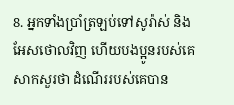8. អ្នកទាំងប្រាំត្រឡប់ទៅសូរ៉ាស់ និងអែសថោលវិញ ហើយបងប្អូនរបស់គេសាកសួរថា ដំណើររបស់គេបាន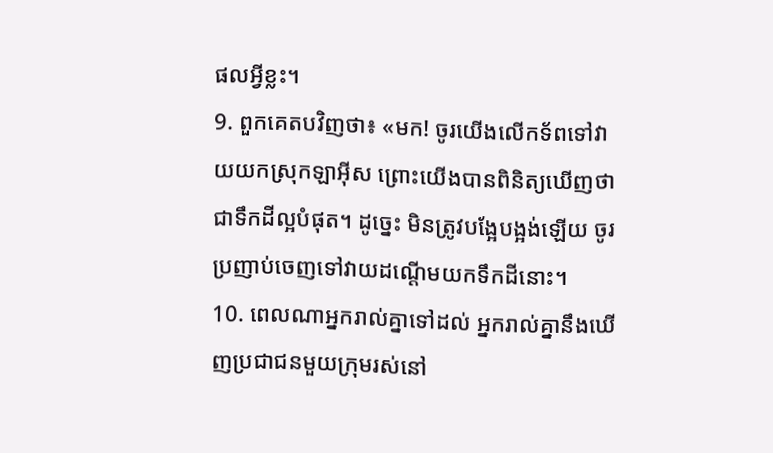ផលអ្វីខ្លះ។
9. ពួកគេតបវិញថា៖ «មក! ចូរយើងលើកទ័ពទៅវាយយកស្រុកឡាអ៊ីស ព្រោះយើងបានពិនិត្យឃើញថាជាទឹកដីល្អបំផុត។ ដូច្នេះ មិនត្រូវបង្អែបង្អង់ឡើយ ចូរប្រញាប់ចេញទៅវាយដណ្ដើមយកទឹកដីនោះ។
10. ពេលណាអ្នករាល់គ្នាទៅដល់ អ្នករាល់គ្នានឹងឃើញប្រជាជនមួយក្រុមរស់នៅ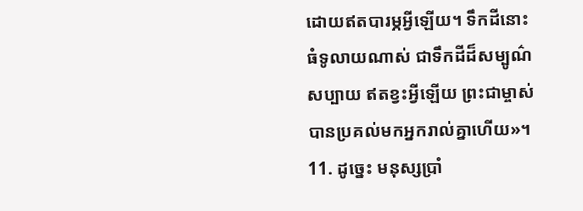ដោយឥតបារម្ភអ្វីឡើយ។ ទឹកដីនោះធំទូលាយណាស់ ជាទឹកដីដ៏សម្បូណ៌សប្បាយ ឥតខ្វះអ្វីឡើយ ព្រះជាម្ចាស់បានប្រគល់មកអ្នករាល់គ្នាហើយ»។
11. ដូច្នេះ មនុស្សប្រាំ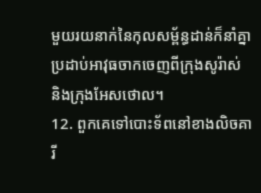មួយរយនាក់នៃកុលសម្ព័ន្ធដាន់ក៏នាំគ្នាប្រដាប់អាវុធចាកចេញពីក្រុងសូរ៉ាស់ និងក្រុងអែសថោល។
12. ពួកគេទៅបោះទ័ពនៅខាងលិចគារី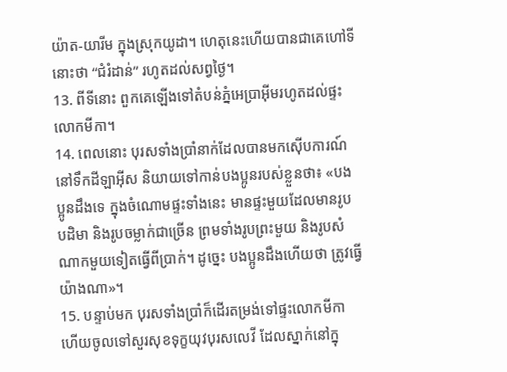យ៉ាត-យារីម ក្នុងស្រុកយូដា។ ហេតុនេះហើយបានជាគេហៅទីនោះថា “ជំរំដាន់” រហូតដល់សព្វថ្ងៃ។
13. ពីទីនោះ ពួកគេឡើងទៅតំបន់ភ្នំអេប្រាអ៊ីមរហូតដល់ផ្ទះលោកមីកា។
14. ពេលនោះ បុរសទាំងប្រាំនាក់ដែលបានមកស៊ើបការណ៍នៅទឹកដីឡាអ៊ីស និយាយទៅកាន់បងប្អូនរបស់ខ្លួនថា៖ «បងប្អូនដឹងទេ ក្នុងចំណោមផ្ទះទាំងនេះ មានផ្ទះមួយដែលមានរូបបដិមា និងរូបចម្លាក់ជាច្រើន ព្រមទាំងរូបព្រះមួយ និងរូបសំណាកមួយទៀតធ្វើពីប្រាក់។ ដូច្នេះ បងប្អូនដឹងហើយថា ត្រូវធ្វើយ៉ាងណា»។
15. បន្ទាប់មក បុរសទាំងប្រាំក៏ដើរតម្រង់ទៅផ្ទះលោកមីកា ហើយចូលទៅសួរសុខទុក្ខយុវបុរសលេវី ដែលស្នាក់នៅក្នុ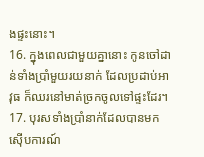ងផ្ទះនោះ។
16. ក្នុងពេលជាមួយគ្នានោះ កូនចៅដាន់ទាំងប្រាំមួយរយនាក់ ដែលប្រដាប់អាវុធ ក៏ឈរនៅមាត់ច្រកចូលទៅផ្ទះដែរ។
17. បុរសទាំងប្រាំនាក់ដែលបានមកស៊ើបការណ៍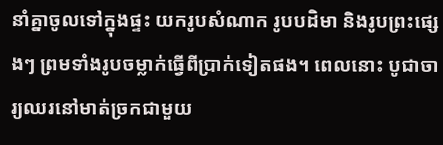នាំគ្នាចូលទៅក្នុងផ្ទះ យករូបសំណាក រូបបដិមា និងរូបព្រះផ្សេងៗ ព្រមទាំងរូបចម្លាក់ធ្វើពីប្រាក់ទៀតផង។ ពេលនោះ បូជាចារ្យឈរនៅមាត់ច្រកជាមួយ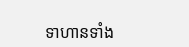ទាហានទាំង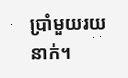ប្រាំមួយរយនាក់។